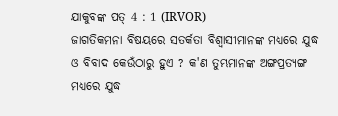ଯାକୁବଙ୍କ ପତ୍ 4 : 1 (IRVOR)
ଜାଗତିକମନା ବିଷୟରେ ସତର୍କତା ବିଶ୍ୱାସୀମାନଙ୍କ ମଧ୍ୟରେ ଯୁଦ୍ଧ ଓ ବିବାଦ କେଉଁଠାରୁ ହୁଏ ? କ'ଣ ତୁମ୍ଭମାନଙ୍କ ଅଙ୍ଗପ୍ରତ୍ୟଙ୍ଗ ମଧ୍ୟରେ ଯୁଦ୍ଧ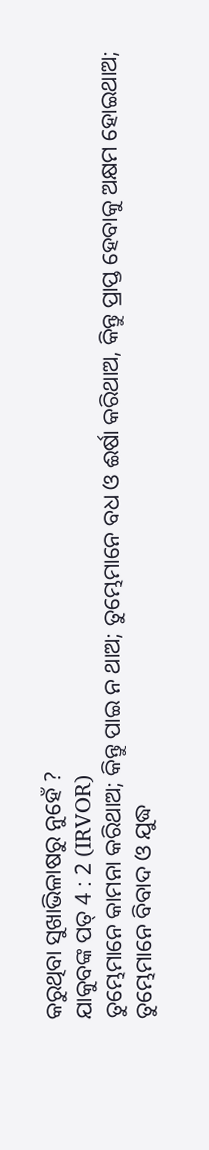କରୁଥିବା ସୁଖାଭିଳାଷରୁ ନୁହେଁ ?
ଯାକୁବଙ୍କ ପତ୍ 4 : 2 (IRVOR)
ତୁମ୍ଭେମାନେ କାମନା କରିଥାଅ; କିନ୍ତୁ ପାଇ ନ ଥାଅ; ତୁମ୍ଭେମାନେ ବଧ ଓ ଈର୍ଷା କରିଥାଅ, କିନ୍ତୁ ପ୍ରାପ୍ତ ହେବାକୁ ଅକ୍ଷମ ହୋଇଥାଅ; ତୁମ୍ଭେମାନେ ବିବାଦ ଓ ଯୁଦ୍ଧ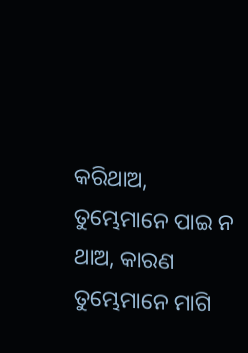କରିଥାଅ, ତୁମ୍ଭେମାନେ ପାଇ ନ ଥାଅ, କାରଣ ତୁମ୍ଭେମାନେ ମାଗି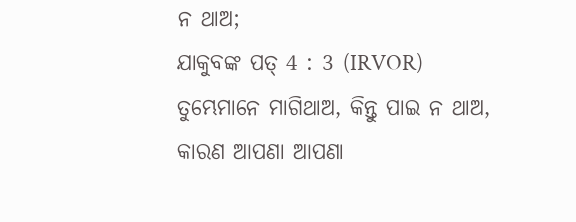ନ ଥାଅ;
ଯାକୁବଙ୍କ ପତ୍ 4 : 3 (IRVOR)
ତୁମ୍ଭେମାନେ ମାଗିଥାଅ, କିନ୍ତୁ ପାଇ ନ ଥାଅ, କାରଣ ଆପଣା ଆପଣା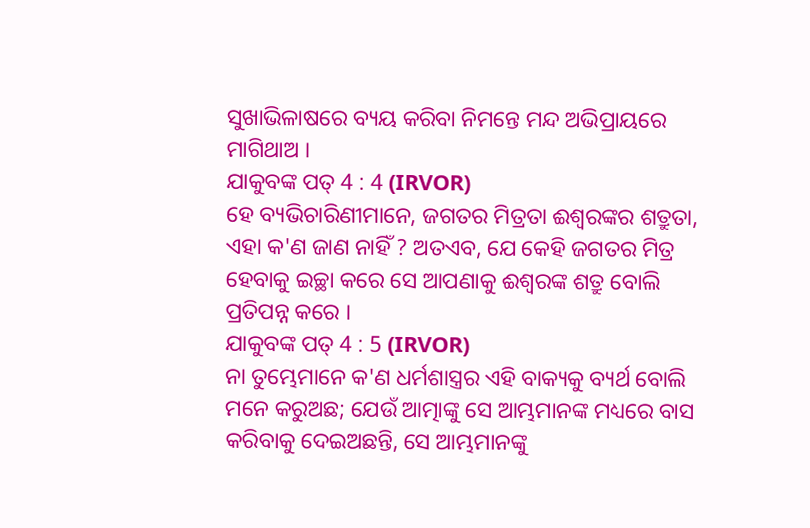ସୁଖାଭିଳାଷରେ ବ୍ୟୟ କରିବା ନିମନ୍ତେ ମନ୍ଦ ଅଭିପ୍ରାୟରେ ମାଗିଥାଅ ।
ଯାକୁବଙ୍କ ପତ୍ 4 : 4 (IRVOR)
ହେ ବ୍ୟଭିଚାରିଣୀମାନେ, ଜଗତର ମିତ୍ରତା ଈଶ୍ୱରଙ୍କର ଶତ୍ରୁତା, ଏହା କ'ଣ ଜାଣ ନାହିଁ ? ଅତଏବ, ଯେ କେହି ଜଗତର ମିତ୍ର ହେବାକୁ ଇଚ୍ଛା କରେ ସେ ଆପଣାକୁ ଈଶ୍ୱରଙ୍କ ଶତ୍ରୁ ବୋଲି ପ୍ରତିପନ୍ନ କରେ ।
ଯାକୁବଙ୍କ ପତ୍ 4 : 5 (IRVOR)
ନା ତୁମ୍ଭେମାନେ କ'ଣ ଧର୍ମଶାସ୍ତ୍ରର ଏହି ବାକ୍ୟକୁ ବ୍ୟର୍ଥ ବୋଲି ମନେ କରୁଅଛ; ଯେଉଁ ଆତ୍ମାଙ୍କୁ ସେ ଆମ୍ଭମାନଙ୍କ ମଧ୍ୟରେ ବାସ କରିବାକୁ ଦେଇଅଛନ୍ତି, ସେ ଆମ୍ଭମାନଙ୍କୁ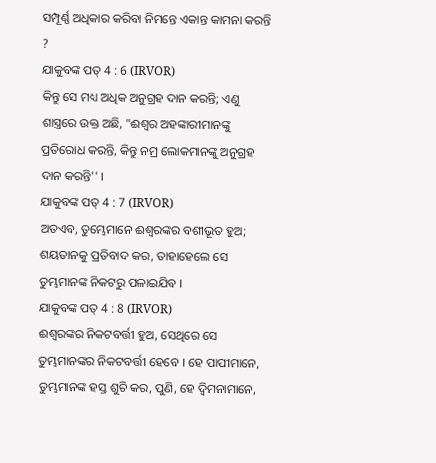ସମ୍ପୂର୍ଣ୍ଣ ଅଧିକାର କରିବା ନିମନ୍ତେ ଏକାନ୍ତ କାମନା କରନ୍ତି ?
ଯାକୁବଙ୍କ ପତ୍ 4 : 6 (IRVOR)
କିନ୍ତୁ ସେ ମଧ୍ୟ ଅଧିକ ଅନୁଗ୍ରହ ଦାନ କରନ୍ତି; ଏଣୁ ଶାସ୍ତ୍ର‌ରେ ଉକ୍ତ ଅଛି, "ଈଶ୍ୱର ଅହଙ୍କାରୀମାନଙ୍କୁ ପ୍ରତିରୋଧ କରନ୍ତି, କିନ୍ତୁ ନମ୍ର ଲୋକମାନଙ୍କୁ ଅନୁଗ୍ରହ ଦାନ କରନ୍ତି'' ।
ଯାକୁବଙ୍କ ପତ୍ 4 : 7 (IRVOR)
ଅତଏବ, ତୁମ୍ଭେମାନେ ଈଶ୍ୱରଙ୍କର ବଶୀଭୂତ ହୁଅ; ଶୟତାନକୁ ପ୍ରତିବାଦ କର, ତାହାହେଲେ ସେ ତୁମ୍ଭମାନଙ୍କ ନିକଟରୁ ପଳାଇଯିବ ।
ଯାକୁବଙ୍କ ପତ୍ 4 : 8 (IRVOR)
ଈଶ୍ୱରଙ୍କର ନିକଟବର୍ତ୍ତୀ ହୁଅ, ସେଥିରେ ସେ ତୁମ୍ଭମାନଙ୍କର ନିକଟବର୍ତ୍ତୀ ହେବେ । ହେ ପାପୀମାନେ, ତୁମ୍ଭମାନଙ୍କ ହସ୍ତ ଶୁଚି କର, ପୁଣି, ହେ ଦ୍ୱିମନାମାନେ,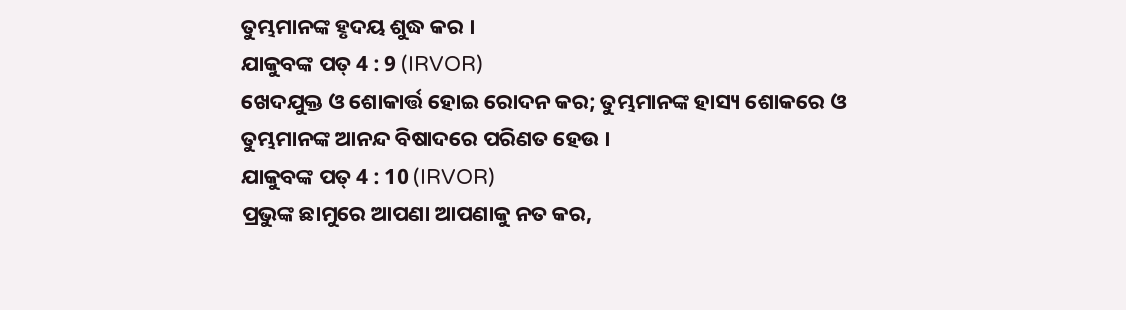ତୁମ୍ଭମାନଙ୍କ ହୃଦୟ ଶୁଦ୍ଧ କର ।
ଯାକୁବଙ୍କ ପତ୍ 4 : 9 (IRVOR)
ଖେଦଯୁକ୍ତ ଓ ଶୋକାର୍ତ୍ତ ହୋଇ ରୋଦନ କର; ତୁମ୍ଭମାନଙ୍କ ହାସ୍ୟ ଶୋକରେ ଓ ତୁମ୍ଭମାନଙ୍କ ଆନନ୍ଦ ବିଷାଦରେ ପରିଣତ ହେଉ ।
ଯାକୁବଙ୍କ ପତ୍ 4 : 10 (IRVOR)
ପ୍ରଭୁଙ୍କ ଛାମୁରେ ଆପଣା ଆପଣାକୁ ନତ କର,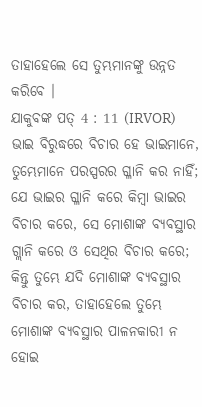ତାହାହେଲେ ସେ ତୁମ୍ଭମାନଙ୍କୁ ଉନ୍ନତ କରିବେ ।
ଯାକୁବଙ୍କ ପତ୍ 4 : 11 (IRVOR)
ଭାଇ ବିରୁଦ୍ଧରେ ବିଚାର ହେ ଭାଇମାନେ, ତୁମ୍ଭେମାନେ ପରସ୍ପରର ଗ୍ଳାନି କର ନାହିଁ; ଯେ ଭାଇର ଗ୍ଳାନି କରେ କିମ୍ବା ଭାଇର ବିଚାର କରେ, ସେ ମୋଶାଙ୍କ ବ୍ୟବସ୍ଥାର ଗ୍ଲାନି କରେ ଓ ସେଥିର ବିଚାର କରେ; କିନ୍ତୁ ତୁମ୍ଭେ ଯଦି ମୋଶାଙ୍କ ବ୍ୟବସ୍ଥାର ବିଚାର କର, ତାହାହେଲେ ତୁମ୍ଭେ ମୋଶାଙ୍କ ବ୍ୟବସ୍ଥାର ପାଳନକାରୀ ନ ହୋଇ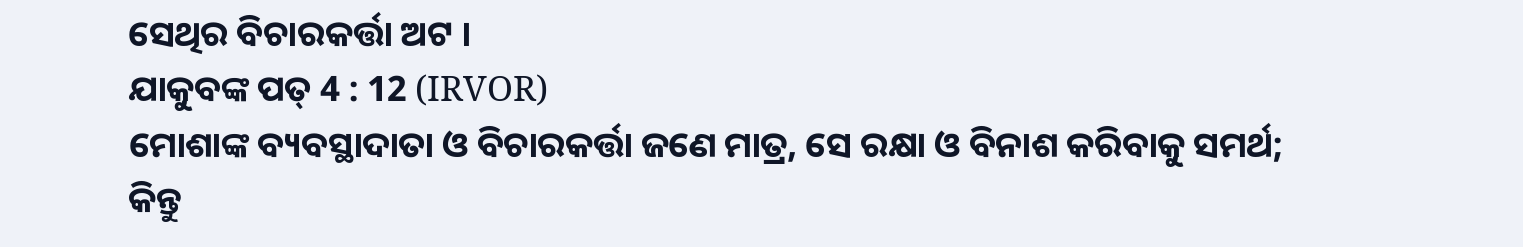ସେଥିର ବିଚାରକର୍ତ୍ତା ଅଟ ।
ଯାକୁବଙ୍କ ପତ୍ 4 : 12 (IRVOR)
ମୋଶାଙ୍କ ବ୍ୟବସ୍ଥାଦାତା ଓ ବିଚାରକର୍ତ୍ତା ଜଣେ ମାତ୍ର, ସେ ରକ୍ଷା ଓ ବିନାଶ କରିବାକୁ ସମର୍ଥ; କିନ୍ତୁ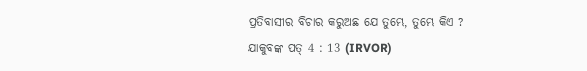ପ୍ରତିବାସୀର ବିଚାର କରୁଅଛ ଯେ ତୁମ୍ଭେ, ତୁମ୍ଭେ କିଏ ?
ଯାକୁବଙ୍କ ପତ୍ 4 : 13 (IRVOR)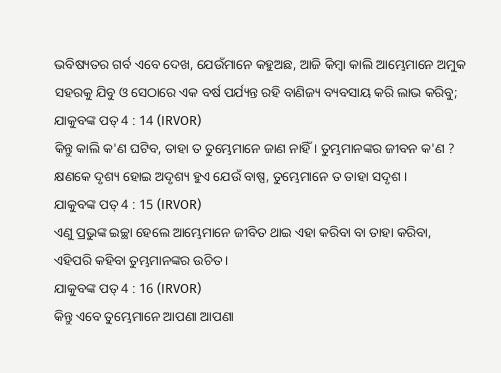ଭବିଷ୍ୟତର ଗର୍ବ ଏବେ ଦେଖ, ଯେଉଁମାନେ କହୁଅଛ, ଆଜି କିମ୍ବା କାଲି ଆମ୍ଭେମାନେ ଅମୁକ ସହରକୁ ଯିବୁ ଓ ସେଠାରେ ଏକ ବର୍ଷ ପର୍ଯ୍ୟନ୍ତ ରହି ବାଣିଜ୍ୟ ବ୍ୟବସାୟ କରି ଲାଭ କରିବୁ;
ଯାକୁବଙ୍କ ପତ୍ 4 : 14 (IRVOR)
କିନ୍ତୁ କାଲି କ'ଣ ଘଟିବ, ତାହା ତ ତୁମ୍ଭେମାନେ ଜାଣ ନାହିଁ । ତୁମ୍ଭମାନଙ୍କର ଜୀବନ କ'ଣ ? କ୍ଷଣକେ ଦୃଶ୍ୟ ହୋଇ ଅଦୃଶ୍ୟ ହୁଏ ଯେଉଁ ବାଷ୍ପ, ତୁମ୍ଭେମାନେ ତ ତାହା ସଦୃଶ ।
ଯାକୁବଙ୍କ ପତ୍ 4 : 15 (IRVOR)
ଏଣୁ ପ୍ରଭୁଙ୍କ ଇଚ୍ଛା ହେଲେ ଆମ୍ଭେମାନେ ଜୀବିତ ଥାଇ ଏହା କରିବା ବା ତାହା କରିବା, ଏହିପରି କହିବା ତୁମ୍ଭମାନଙ୍କର ଉଚିତ ।
ଯାକୁବଙ୍କ ପତ୍ 4 : 16 (IRVOR)
କିନ୍ତୁ ଏବେ ତୁମ୍ଭେମାନେ ଆପଣା ଆପଣା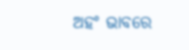ଅହଂ ଭାବରେ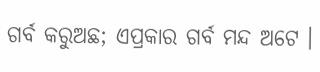ଗର୍ବ କରୁଅଛ; ଏପ୍ରକାର ଗର୍ବ ମନ୍ଦ ଅଟେ ।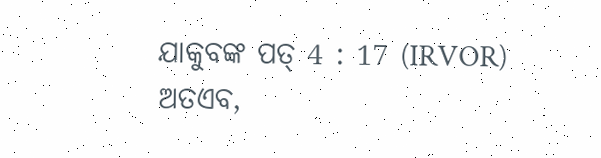ଯାକୁବଙ୍କ ପତ୍ 4 : 17 (IRVOR)
ଅତଏବ,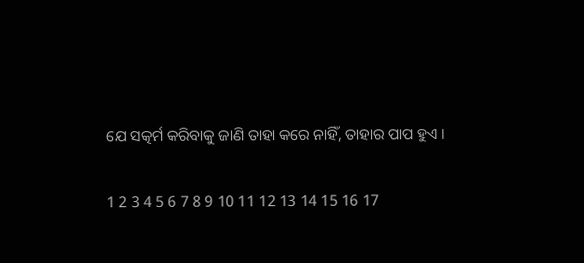ଯେ ସତ୍କର୍ମ କରିବାକୁ ଜାଣି ତାହା କରେ ନାହିଁ, ତାହାର ପାପ ହୁଏ ।

1 2 3 4 5 6 7 8 9 10 11 12 13 14 15 16 17